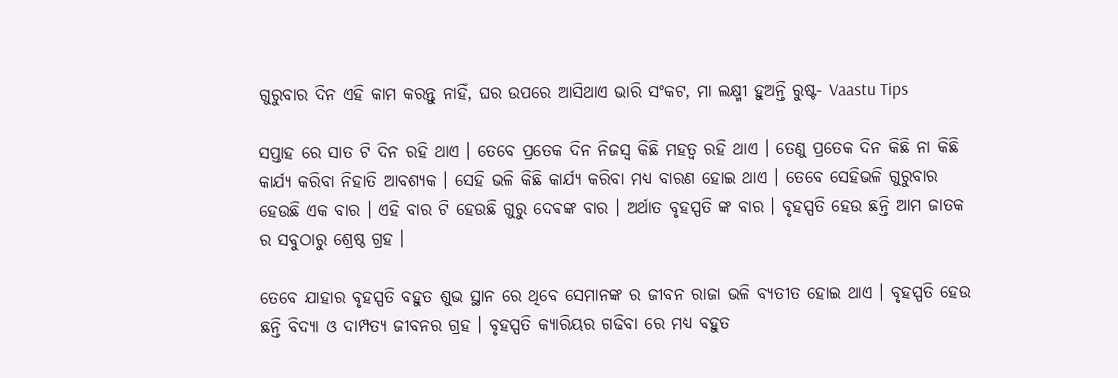ଗୁରୁବାର ଦିନ ଏହି କାମ କରନ୍ତୁ ନାହିଁ, ଘର ଉପରେ ଆସିଥାଏ ଭାରି ସଂକଟ, ମା ଲକ୍ଷ୍ମୀ ହୁଅନ୍ତି ରୁଷ୍ଟ- Vaastu Tips

ସପ୍ତାହ ରେ ସାତ ଟି ଦିନ ରହି ଥାଏ । ତେବେ ପ୍ରତେକ ଦିନ ନିଜସ୍ୱ କିଛି ମହତ୍ୱ ରହି ଥାଏ । ତେଣୁ ପ୍ରତେକ ଦିନ କିଛି ନା କିଛି କାର୍ଯ୍ୟ କରିବା ନିହାତି ଆବଶ୍ୟକ । ସେହି ଭଳି କିଛି କାର୍ଯ୍ୟ କରିବା ମଧ୍ୟ ବାରଣ ହୋଇ ଥାଏ । ତେବେ ସେହିଭଳି ଗୁରୁବାର ହେଉଛି ଏକ ବାର । ଏହି ବାର ଟି ହେଉଛି ଗୁରୁ ଦେଵଙ୍କ ବାର । ଅର୍ଥାତ ବୃହସ୍ପତି ଙ୍କ ବାର । ବୃହସ୍ପତି ହେଉ ଛନ୍ତି ଆମ ଜାତକ ର ସବୁଠାରୁ ଶ୍ରେଷ୍ଠ ଗ୍ରହ ।

ତେବେ ଯାହାର ବୃହସ୍ପତି ବହୁତ ଶୁଭ ସ୍ଥାନ ରେ ଥିବେ ସେମାନଙ୍କ ର ଜୀବନ ରାଜା ଭଳି ବ୍ୟତୀତ ହୋଇ ଥାଏ । ବୃହସ୍ପତି ହେଉ ଛନ୍ତି ବିଦ୍ୟା ଓ ଦାମ୍ପତ୍ୟ ଜୀବନର ଗ୍ରହ । ବୃହସ୍ପତି କ୍ୟାରିୟର ଗଢିବା ରେ ମଧ୍ୟ ବହୁତ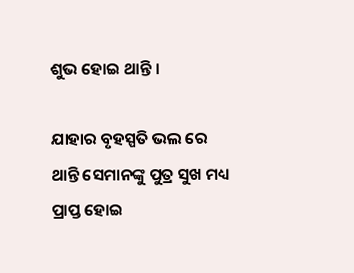ଶୁଭ ହୋଇ ଥାନ୍ତି ।

ଯାହାର ବୃହସ୍ପତି ଭଲ ରେ ଥାନ୍ତି ସେମାନଙ୍କୁ ପୁତ୍ର ସୁଖ ମଧ୍ୟ ପ୍ରାପ୍ତ ହୋଇ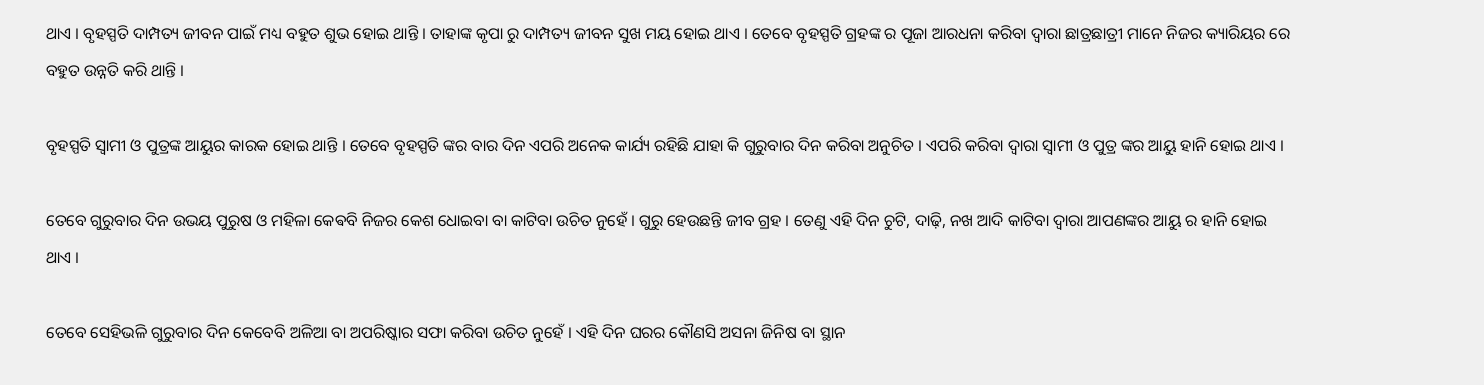ଥାଏ । ବୃହସ୍ପତି ଦାମ୍ପତ୍ୟ ଜୀବନ ପାଇଁ ମଧ୍ୟ ବହୁତ ଶୁଭ ହୋଇ ଥାନ୍ତି । ତାହାଙ୍କ କୃପା ରୁ ଦାମ୍ପତ୍ୟ ଜୀବନ ସୁଖ ମୟ ହୋଇ ଥାଏ । ତେବେ ବୃହସ୍ପତି ଗ୍ରହଙ୍କ ର ପୂଜା ଆରଧନା କରିବା ଦ୍ୱାରା ଛାତ୍ରଛାତ୍ରୀ ମାନେ ନିଜର କ୍ୟାରିୟର ରେ ବହୁତ ଉନ୍ନତି କରି ଥାନ୍ତି ।

ବୃହସ୍ପତି ସ୍ୱାମୀ ଓ ପୁତ୍ରଙ୍କ ଆୟୁର କାରକ ହୋଇ ଥାନ୍ତି । ତେବେ ବୃହସ୍ପତି ଙ୍କର ବାର ଦିନ ଏପରି ଅନେକ କାର୍ଯ୍ୟ ରହିଛି ଯାହା କି ଗୁରୁବାର ଦିନ କରିବା ଅନୁଚିତ । ଏପରି କରିବା ଦ୍ୱାରା ସ୍ୱାମୀ ଓ ପୁତ୍ର ଙ୍କର ଆୟୁ ହାନି ହୋଇ ଥାଏ ।

ତେବେ ଗୁରୁବାର ଦିନ ଉଭୟ ପୁରୁଷ ଓ ମହିଳା କେଵବି ନିଜର କେଶ ଧୋଇବା ବା କାଟିବା ଉଚିତ ନୁହେଁ । ଗୁରୁ ହେଉଛନ୍ତି ଜୀବ ଗ୍ରହ । ତେଣୁ ଏହି ଦିନ ଚୁଟି, ଦାଢ଼ି, ନଖ ଆଦି କାଟିବା ଦ୍ୱାରା ଆପଣଙ୍କର ଆୟୁ ର ହାନି ହୋଇ ଥାଏ ।

ତେବେ ସେହିଭଳି ଗୁରୁବାର ଦିନ କେବେବି ଅଳିଆ ବା ଅପରିଷ୍କାର ସଫା କରିବା ଉଚିତ ନୁହେଁ । ଏହି ଦିନ ଘରର କୌଣସି ଅସନା ଜିନିଷ ବା ସ୍ଥାନ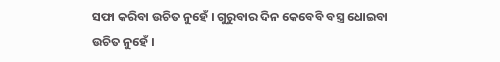ସଫା କରିବା ଉଚିତ ନୁହେଁ । ଗୁରୁବାର ଦିନ କେବେବି ବସ୍ତ୍ର ଧୋଇବା ଉଚିତ ନୁହେଁ ।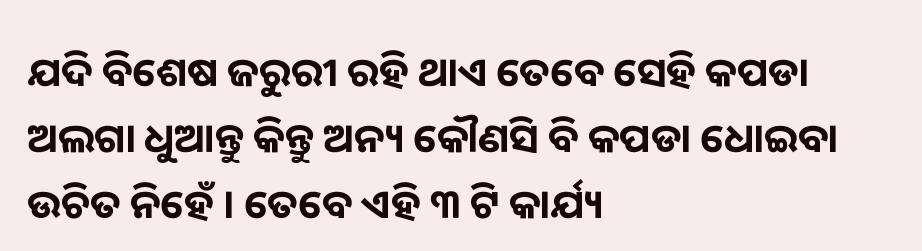ଯଦି ବିଶେଷ ଜରୁରୀ ରହି ଥାଏ ତେବେ ସେହି କପଡା ଅଲଗା ଧୁଆନ୍ତୁ କିନ୍ତୁ ଅନ୍ୟ କୌଣସି ବି କପଡା ଧୋଇବା ଉଚିତ ନିହେଁ । ତେବେ ଏହି ୩ ଟି କାର୍ଯ୍ୟ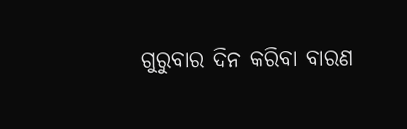ଗୁରୁବାର ଦିନ କରିବା ବାରଣ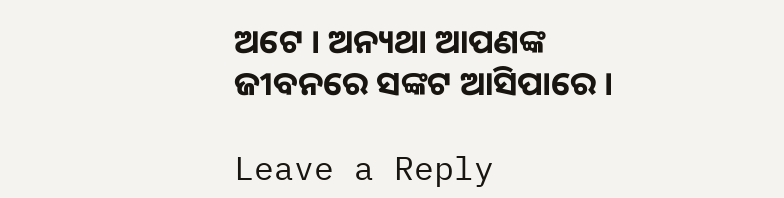ଅଟେ । ଅନ୍ୟଥା ଆପଣଙ୍କ ଜୀବନରେ ସଙ୍କଟ ଆସିପାରେ ।

Leave a Reply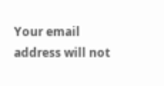Your email address will not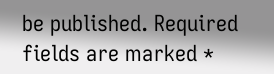be published. Required fields are marked *